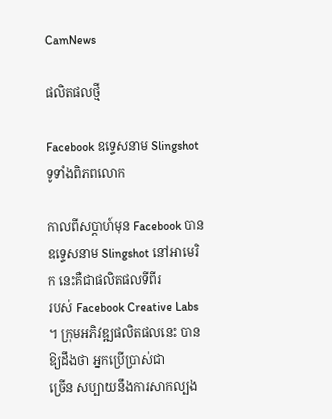CamNews

ផលិតផលថ្មី

Facebook ឧទ្ទេសនាម Slingshot ទូទាំងពិភពលោក

កាលពីសប្ដាហ៍មុន Facebook បានឧទ្ទេសនាម Slingshot នៅអាមេរិក នេះគឺជាផលិតផលទីពីរ
របស់ Facebook Creative Labs ។ ក្រុមអភិវឌ្ឍផលិតផលនេះ បានឱ្យដឹងថា អ្នកប្រើប្រាស់ជា
ច្រើន សប្បាយនឹងការសាកល្បង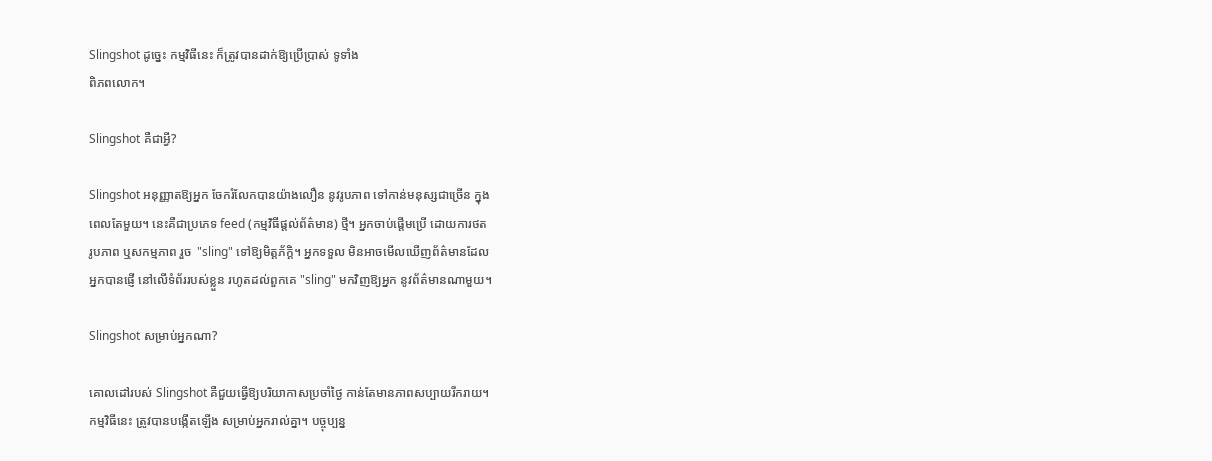Slingshot ដូច្នេះ កម្មវិធីនេះ ក៏ត្រូវបានដាក់ឱ្យប្រើប្រាស់ ទូទាំង
ពិភពលោក។

Slingshot គឺជាអ្វី?

Slingshot អនុញ្ញាតឱ្យអ្នក ចែករំលែកបានយ៉ាងលឿន នូវរូបភាព ទៅកាន់មនុស្សជាច្រើន ក្នុង
ពេលតែមួយ។ នេះគឺជាប្រភេទ feed (កម្មវិធីផ្ដល់ព័ត៌មាន) ថ្មី។ អ្នកចាប់ផ្ដើមប្រើ ដោយការថត
រូបភាព ឬសកម្មភាព រួច  "sling" ទៅឱ្យមិត្តភ័ក្ដិ។ អ្នកទទួល មិនអាចមើលឃើញព័ត៌មានដែល
អ្នកបានផ្ញើ នៅលើទំព័ររបស់ខ្លួន រហូតដល់ពួកគេ "sling" មកវិញឱ្យអ្នក នូវព័ត៌មានណាមួយ។

Slingshot សម្រាប់អ្នកណា?

គោលដៅរបស់ Slingshot គឺជួយធ្វើឱ្យបរិយាកាសប្រចាំថ្ងៃ កាន់តែមានភាពសប្បាយរីករាយ។
កម្មវិធីនេះ ត្រូវបានបង្កើតឡើង សម្រាប់អ្នករាល់គ្នា។ បច្ចុប្បន្ន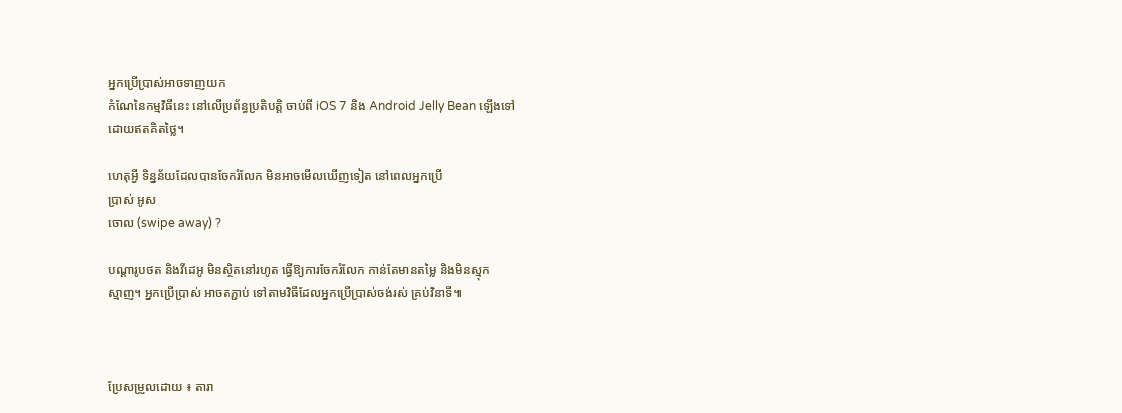អ្នកប្រើប្រាស់អាចទាញយក
កំណែនៃកម្មវិធីនេះ នៅលើប្រព័ន្ធប្រតិបត្តិ ចាប់ពី iOS 7 និង Android Jelly Bean ឡើងទៅ
ដោយឥតគិតថ្លៃ។

ហេតុអ្វី ទិន្នន័យដែលបានចែករំលែក មិនអាចមើលឃើញទៀត នៅពេលអ្នកប្រើ
ប្រាស់ អូស
ចោល (swipe away) ?

បណ្ដារូបថត និងវីដេអូ មិនស្ថិតនៅរហូត ធ្វើឱ្យការចែករំលែក កាន់តែមានតម្លៃ និងមិនស្មុក
ស្មាញ។ អ្នកប្រើប្រាស់ អាចតភ្ជាប់ ទៅតាមវិធីដែលអ្នកប្រើប្រាស់ចង់រស់ គ្រប់វិនាទី៕



ប្រែសម្រួលដោយ ៖ តារា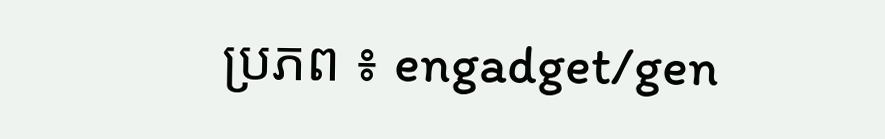ប្រភព ៖ engadget/gen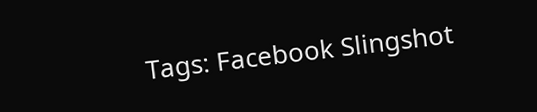Tags: Facebook Slingshot